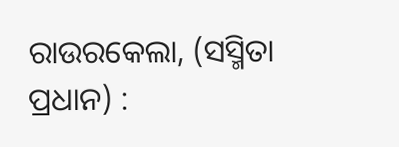ରାଉରକେଲା, (ସସ୍ମିତା ପ୍ରଧାନ) :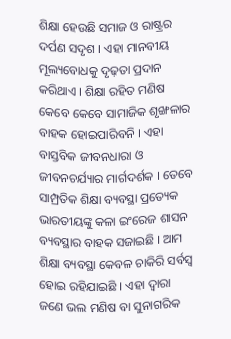ଶିକ୍ଷା ହେଉଛି ସମାଜ ଓ ରାଷ୍ଟ୍ରର ଦର୍ପଣ ସଦୃଶ । ଏହା ମାନବୀୟ ମୂଲ୍ୟବୋଧକୁ ଦୃଢ଼ତା ପ୍ରଦାନ କରିଥାଏ । ଶିକ୍ଷା ରହିତ ମଣିଷ କେବେ କେବେ ସାମାଜିକ ଶୃଙ୍ଖଳାର ବାହକ ହୋଇପାରିବନି । ଏହା ବାସ୍ତବିକ ଜୀବନଧାରା ଓ ଜୀବନଚର୍ଯ୍ୟାର ମାର୍ଗଦର୍ଶକ । ତେବେ ସାମ୍ପ୍ରତିକ ଶିକ୍ଷା ବ୍ୟବସ୍ଥା ପ୍ରତ୍ୟେକ ଭାରତୀୟଙ୍କୁ କଳା ଇଂରେଜ ଶାସନ ବ୍ୟବସ୍ଥାର ବାହକ ସଜାଇଛି । ଆମ ଶିକ୍ଷା ବ୍ୟବସ୍ଥା କେବଳ ଚାକିରି ସର୍ବସ୍ବ ହୋଇ ରହିଯାଇଛି । ଏହା ଦ୍ଵାରା ଜଣେ ଭଲ ମଣିଷ ବା ସୁନାଗରିକ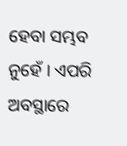ହେବା ସମ୍ଭବ ନୁହେଁ । ଏପରି ଅବସ୍ଥାରେ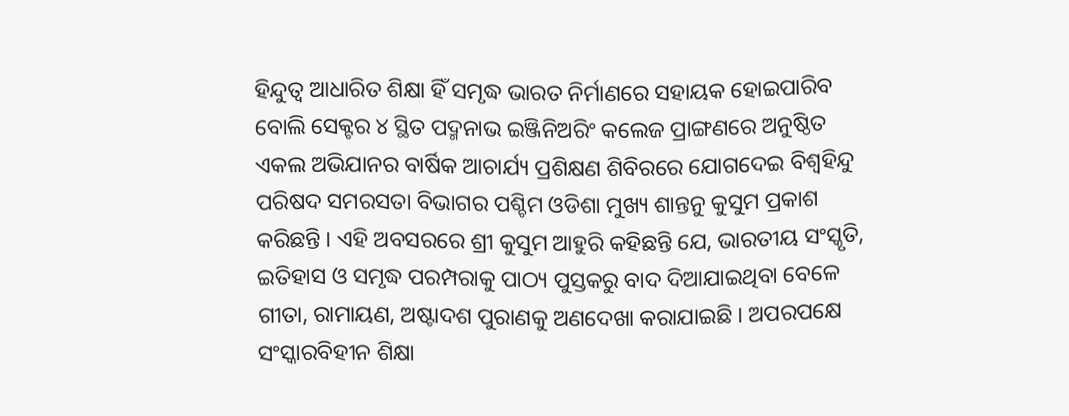ହିନ୍ଦୁତ୍ୱ ଆଧାରିତ ଶିକ୍ଷା ହିଁ ସମୃଦ୍ଧ ଭାରତ ନିର୍ମାଣରେ ସହାୟକ ହୋଇପାରିବ ବୋଲି ସେକ୍ଟର ୪ ସ୍ଥିତ ପଦ୍ମନାଭ ଇଞ୍ଜିନିଅରିଂ କଲେଜ ପ୍ରାଙ୍ଗଣରେ ଅନୁଷ୍ଠିତ ଏକଲ ଅଭିଯାନର ବାର୍ଷିକ ଆଚାର୍ଯ୍ୟ ପ୍ରଶିକ୍ଷଣ ଶିବିରରେ ଯୋଗଦେଇ ବିଶ୍ୱହିନ୍ଦୁ ପରିଷଦ ସମରସତା ବିଭାଗର ପଶ୍ଚିମ ଓଡିଶା ମୁଖ୍ୟ ଶାନ୍ତନୁ କୁସୁମ ପ୍ରକାଶ କରିଛନ୍ତି । ଏହି ଅବସରରେ ଶ୍ରୀ କୁସୁମ ଆହୁରି କହିଛନ୍ତି ଯେ, ଭାରତୀୟ ସଂସ୍କୃତି, ଇତିହାସ ଓ ସମୃଦ୍ଧ ପରମ୍ପରାକୁ ପାଠ୍ୟ ପୁସ୍ତକରୁ ବାଦ ଦିଆଯାଇଥିବା ବେଳେ ଗୀତା, ରାମାୟଣ, ଅଷ୍ଟାଦଶ ପୁରାଣକୁ ଅଣଦେଖା କରାଯାଇଛି । ଅପରପକ୍ଷେ ସଂସ୍କାରବିହୀନ ଶିକ୍ଷା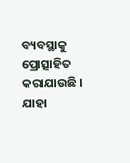ବ୍ୟବସ୍ଥାକୁ ପ୍ରୋତ୍ସାହିତ କରାଯାଉଛି । ଯାହା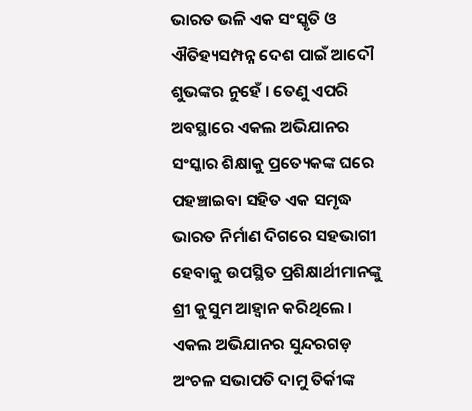ଭାରତ ଭଳି ଏକ ସଂସ୍କୃତି ଓ ଐତିହ୍ୟସମ୍ପନ୍ନ ଦେଶ ପାଇଁ ଆଦୌ ଶୁଭଙ୍କର ନୁହେଁ । ତେଣୁ ଏପରି ଅବସ୍ଥାରେ ଏକଲ ଅଭିଯାନର ସଂସ୍କାର ଶିକ୍ଷାକୁ ପ୍ରତ୍ୟେକଙ୍କ ଘରେ ପହଞ୍ଚାଇବା ସହିତ ଏକ ସମୃଦ୍ଧ ଭାରତ ନିର୍ମାଣ ଦିଗରେ ସହଭାଗୀ ହେବାକୁ ଉପସ୍ଥିତ ପ୍ରଶିକ୍ଷାର୍ଥୀମାନଙ୍କୁ ଶ୍ରୀ କୁସୁମ ଆହ୍ୱାନ କରିଥିଲେ । ଏକଲ ଅଭିଯାନର ସୁନ୍ଦରଗଡ଼ ଅଂଚଳ ସଭାପତି ଦାମୁ ତିର୍କୀଙ୍କ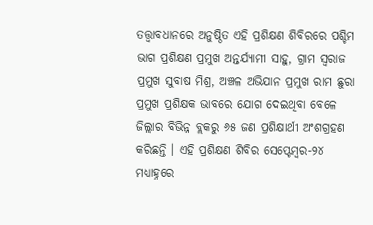ତତ୍ତ୍ୱାବଧାନରେ ଅନୁଷ୍ଠିତ ଏହି ପ୍ରଶିକ୍ଷଣ ଶିବିରରେ ପଶ୍ଚିମ ଭାଗ ପ୍ରଶିକ୍ଷଣ ପ୍ରମୁଖ ଅନ୍ତର୍ଯ୍ୟାମୀ ସାହୁ, ଗ୍ରାମ ସ୍ୱରାଜ ପ୍ରମୁଖ ସୁବାଷ ମିଶ୍ର, ଅଞ୍ଚଳ ଅଭିଯାନ ପ୍ରମୁଖ ରାମ ଛୁରା ପ୍ରମୁଖ ପ୍ରଶିକ୍ଷକ ଭାବରେ ଯୋଗ ଦେଇଥିବା ବେଳେ ଜିଲ୍ଲାର ବିଭିନ୍ନ ବ୍ଲକରୁ ୬୫ ଜଣ ପ୍ରଶିକ୍ଷାର୍ଥୀ ଅଂଶଗ୍ରହଣ କରିଛନ୍ତି । ଏହି ପ୍ରଶିକ୍ଷଣ ଶିବିର ସେପ୍ଟେମ୍ବର-୨୪ ମଧ୍ୟାହ୍ନରେ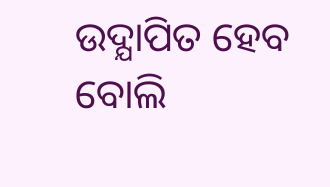ଉଦ୍ଯାପିତ ହେବ ବୋଲି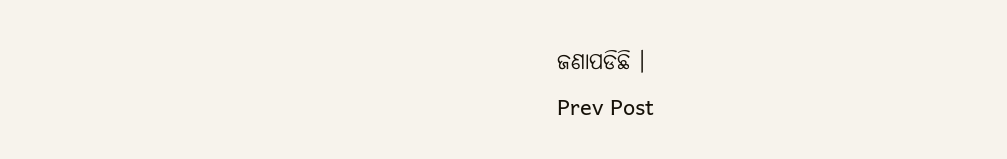ଜଣାପଡିଛି ।
Prev Post